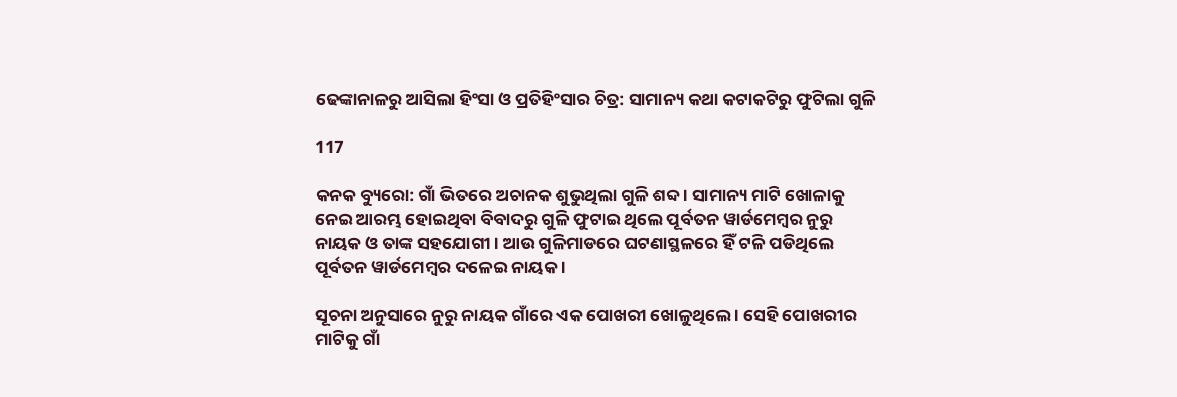ଢେଙ୍କାନାଳରୁ ଆସିଲା ହିଂସା ଓ ପ୍ରତିହିଂସାର ଚିତ୍ର: ସାମାନ୍ୟ କଥା କଟାକଟିରୁ ଫୁଟିଲା ଗୁଳି

117

କନକ ବ୍ୟୁରୋ: ଗାଁ ଭିତରେ ଅଚାନକ ଶୁଭୁଥିଲା ଗୁଳି ଶବ୍ଦ । ସାମାନ୍ୟ ମାଟି ଖୋଳାକୁ ନେଇ ଆରମ୍ଭ ହୋଇଥିବା ବିବାଦରୁ ଗୁଳି ଫୁଟାଇ ଥିଲେ ପୂର୍ବତନ ୱାର୍ଡମେମ୍ବର ନୁରୁ ନାୟକ ଓ ତାଙ୍କ ସହଯୋଗୀ । ଆଉ ଗୁଳିମାଡରେ ଘଟଣାସ୍ଥଳରେ ହିଁ ଟଳି ପଡିଥିଲେ ପୂର୍ବତନ ୱାର୍ଡମେମ୍ବର ଦଳେଇ ନାୟକ ।

ସୂଚନା ଅନୁସାରେ ନୁରୁ ନାୟକ ଗାଁରେ ଏକ ପୋଖରୀ ଖୋଳୁଥିଲେ । ସେହି ପୋଖରୀର ମାଟିକୁ ଗାଁ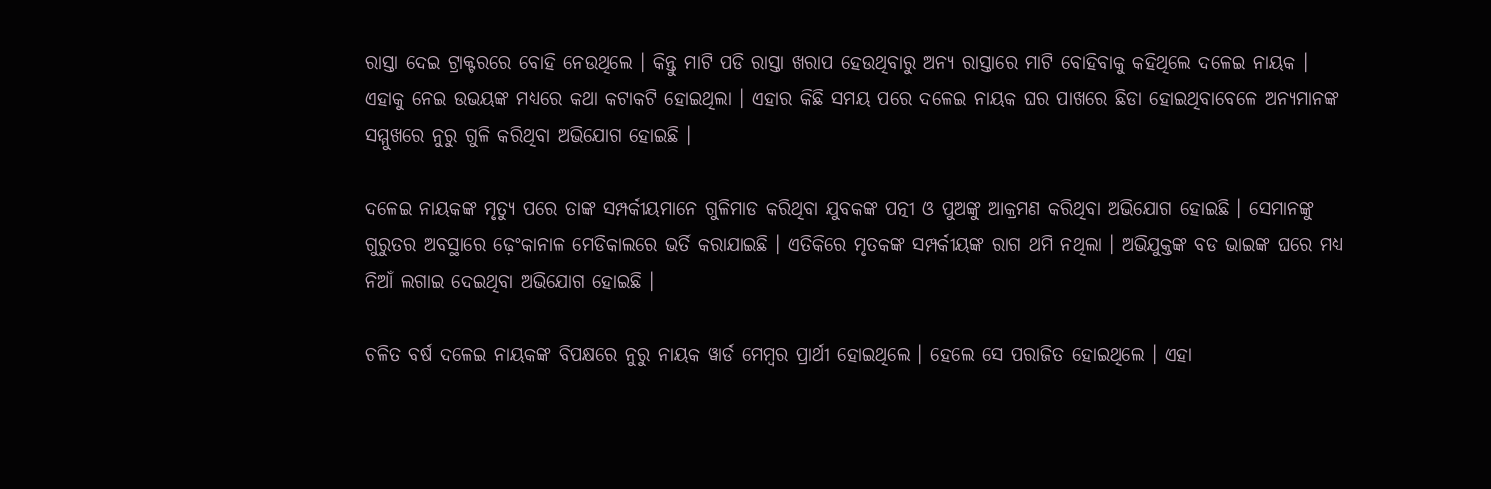ରାସ୍ତା ଦେଇ ଟ୍ରାକ୍ଟରରେ ବୋହି ନେଉଥିଲେ । କିନ୍ତୁ ମାଟି ପଡି ରାସ୍ତା ଖରାପ ହେଉଥିବାରୁ ଅନ୍ୟ ରାସ୍ତାରେ ମାଟି ବୋହିବାକୁ କହିଥିଲେ ଦଳେଇ ନାୟକ । ଏହାକୁ ନେଇ ଉଭୟଙ୍କ ମଧ୍ୟରେ କଥା କଟାକଟି ହୋଇଥିଲା । ଏହାର କିଛି ସମୟ ପରେ ଦଳେଇ ନାୟକ ଘର ପାଖରେ ଛିଡା ହୋଇଥିବାବେଳେ ଅନ୍ୟମାନଙ୍କ ସମ୍ମୁଖରେ ନୁରୁ ଗୁଳି କରିଥିବା ଅଭିଯୋଗ ହୋଇଛି ।

ଦଳେଇ ନାୟକଙ୍କ ମୃତ୍ୟୁ ପରେ ତାଙ୍କ ସମ୍ପର୍କୀୟମାନେ ଗୁଳିମାଡ କରିଥିବା ଯୁବକଙ୍କ ପତ୍ନୀ ଓ ପୁଅଙ୍କୁ ଆକ୍ରମଣ କରିଥିବା ଅଭିଯୋଗ ହୋଇଛି । ସେମାନଙ୍କୁ ଗୁରୁତର ଅବସ୍ଥାରେ ଢ଼େଂକାନାଳ ମେଡିକାଲରେ ଭର୍ତି କରାଯାଇଛି । ଏତିକିରେ ମୃତକଙ୍କ ସମ୍ପର୍କୀୟଙ୍କ ରାଗ ଥମି ନଥିଲା । ଅଭିଯୁକ୍ତଙ୍କ ବଡ ଭାଇଙ୍କ ଘରେ ମଧ୍ୟ ନିଆଁ ଲଗାଇ ଦେଇଥିବା ଅଭିଯୋଗ ହୋଇଛି ।

ଚଳିତ ବର୍ଷ ଦଳେଇ ନାୟକଙ୍କ ବିପକ୍ଷରେ ନୁରୁ ନାୟକ ୱାର୍ଡ ମେମ୍ବର ପ୍ରାର୍ଥୀ ହୋଇଥିଲେ । ହେଲେ ସେ ପରାଜିତ ହୋଇଥିଲେ । ଏହା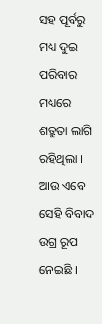ସହ ପୂର୍ବରୁ ମଧ୍ୟ ଦୁଇ ପରିବାର ମଧ୍ୟରେ ଶତ୍ରୁତା ଲାଗି ରହିଥିଲା । ଆଉ ଏବେ ସେହି ବିବାଦ ଉଗ୍ର ରୂପ ନେଇଛି ।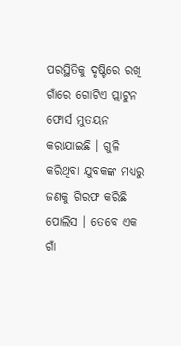ପରସ୍ଥିତିକୁ ଦୃଷ୍ଟିରେ ରଖି ଗାଁରେ ଗୋଟିଏ ପ୍ଲାଟୁନ ଫୋର୍ସ ମୁତୟନ କରାଯାଇଛି । ଗୁଳି କରିଥିବା ଯୁବକଙ୍କ ମଧ୍ୟରୁ ଜଣକୁ ଗିରଫ କରିଛି ପୋଲିସ । ତେବେ ଏକ ଗାଁ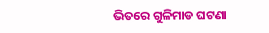ଭିତରେ ଗୁଳିମାଡ ଘଟଣା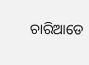ଚାରିଆଡେ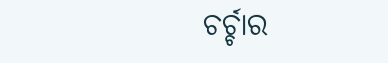ଚର୍ଚ୍ଚାର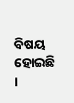ବିଷୟ ହୋଇଛି ।